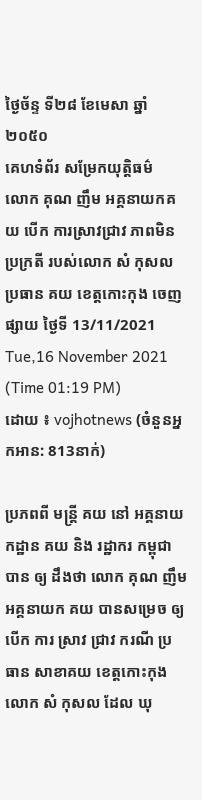ថ្ងៃច័ន្ទ ទី២៨ ខែមេសា ឆ្នាំ២០៥០
គេហទំព័រ សម្រែកយុត្តិធម៌
លោក គុណ ញឹម អគ្គនាយកគយ បើក ការស្រាវជ្រាវ ភាពមិនប្រក្រតី របស់លោក សំ កុសល ប្រធាន គយ ខេត្តកោះកុង ចេញផ្សាយ ថ្ងៃទី 13/11/2021
Tue,16 November 2021 (Time 01:19 PM)
ដោយ ៖ vojhotnews (ចំនួនអ្នកអាន: 813នាក់)

ប្រភពពី មន្ត្រី គយ នៅ អគ្គនាយកដ្ឋាន គយ និង រដ្ឋាករ កម្ពុជា បាន ឲ្យ ដឹងថា លោក គុណ ញឹម អគ្គនាយក គយ បានសម្រេច ឲ្យ បើក ការ ស្រាវ ជ្រាវ ករណី ប្រធាន សាខាគយ ខេត្តកោះកុង លោក សំ កុសល ដែល ឃុ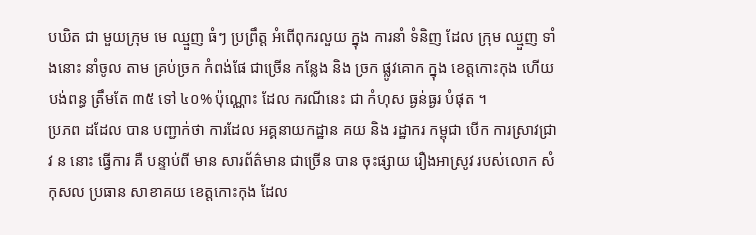បឃិត ជា មួយក្រុម មេ ឈ្មួញ ធំៗ ប្រព្រឹត្ត អំពើពុករលួយ ក្នុង ការនាំ ទំនិញ ដែល ក្រុម ឈ្មួញ ទាំងនោះ នាំចូល តាម គ្រប់ច្រក កំពង់ផែ ជាច្រើន កន្លែង និង ច្រក ផ្លូវគោក ក្នុង ខេត្តកោះកុង ហើយ បង់ពន្ធ ត្រឹមតែ ៣៥ ទៅ ៤០% ប៉ុណ្ណោះ ដែល ករណីនេះ ជា កំហុស ធ្ងន់ធ្ងរ បំផុត ។
ប្រភព ដដែល បាន បញ្ជាក់ថា ការដែល អគ្គនាយកដ្ឋាន គយ និង រដ្ឋាករ កម្ពុជា បើក ការស្រាវជ្រាវ ន នោះ ធ្វើការ គឺ បន្ទាប់ពី មាន សារព័ត៌មាន ជាច្រើន បាន ចុះផ្សាយ រឿងអាស្រូវ របស់លោក សំ កុសល ប្រធាន សាខាគយ ខេត្តកោះកុង ដែល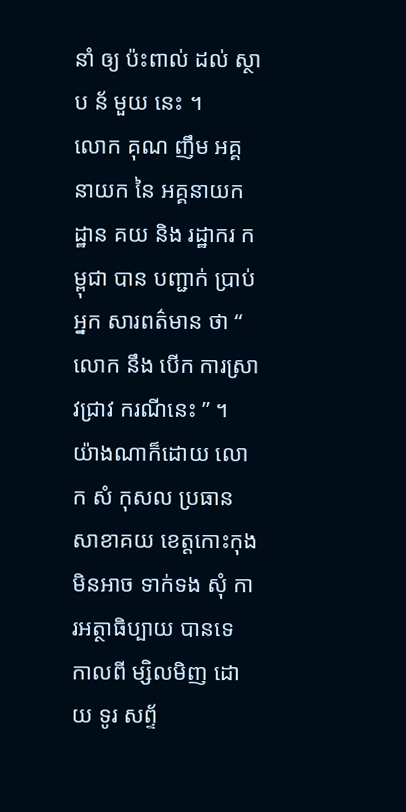នាំ ឲ្យ ប៉ះពាល់ ដល់ ស្ថាប ន័ មួយ នេះ ។
លោក គុណ ញឹម អគ្គនាយក នៃ អគ្គនាយកដ្ឋាន គយ និង រដ្ឋាករ កម្ពុជា បាន បញ្ជាក់ ប្រាប់ អ្នក សារពត៌មាន ថា “ លោក នឹង បើក ការស្រាវជ្រាវ ករណីនេះ ” ។
យ៉ាងណាក៏ដោយ លោក សំ កុសល ប្រធាន សាខាគយ ខេត្តកោះកុង មិនអាច ទាក់ទង សុំ ការអត្ថាធិប្បាយ បានទេ កាលពី ម្សិលមិញ ដោយ ទូរ សព្ទ័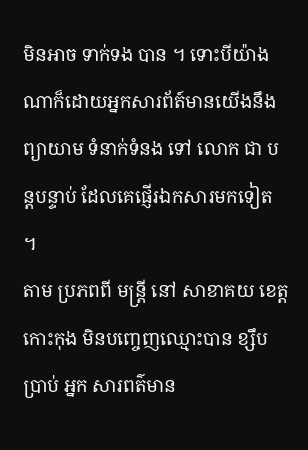មិនអាច ទាក់ទង បាន ។ ទោះបីយ៉ាងណាក៏ដោយអ្នកសារព័ត៍មានយើងនឹង ព្យាយាម ទំនាក់ទំនង ទៅ លោក ជា បន្តបន្ទាប់ ដែលគេផ្ញើរឯកសារមកទៀត ។
តាម ប្រភពពី មន្ត្រី នៅ សាខាគយ ខេត្តកោះកុង មិនបញ្ចេញឈ្មោះបាន ខ្សឹបប្រាប់ អ្នក សារពត៌មាន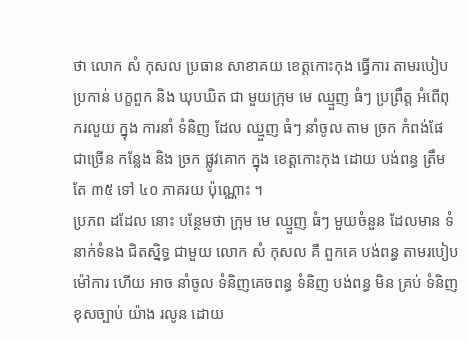ថា លោក សំ កុសល ប្រធាន សាខាគយ ខេត្តកោះកុង ធ្វើការ តាមរបៀប ប្រកាន់ បក្ខពួក និង ឃុបឃិត ជា មួយក្រុម មេ ឈ្មួញ ធំៗ ប្រព្រឹត្ត អំពើពុករលួយ ក្នុង ការនាំ ទំនិញ ដែល ឈ្មួញ ធំៗ នាំចូល តាម ច្រក កំពង់ផែ ជាច្រើន កន្លែង និង ច្រក ផ្លូវគោក ក្នុង ខេត្តកោះកុង ដោយ បង់ពន្ធ ត្រឹមតែ ៣៥ ទៅ ៤០ ភាគរយ ប៉ុណ្ណោះ ។
ប្រភព ដដែល នោះ បន្ថែមថា ក្រុម មេ ឈ្មួញ ធំៗ មួយចំនួន ដែលមាន ទំនាក់ទំនង ជិតស្និទ្ធ ជាមួយ លោក សំ កុសល គឺ ពួកគេ បង់ពន្ធ តាមរបៀប ម៉ៅការ ហើយ អាច នាំចូល ទំនិញគេចពន្ធ ទំនិញ បង់ពន្ធ មិន គ្រប់ ទំនិញ ខុសច្បាប់ យ៉ាង រលូន ដោយ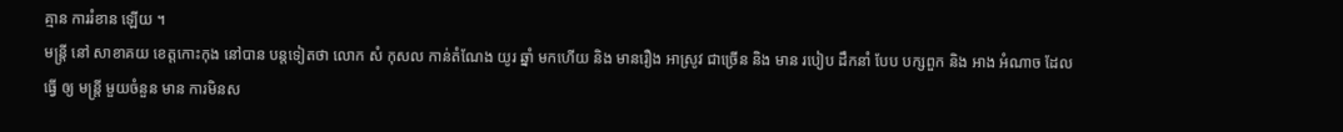គ្មាន ការរំខាន ឡើយ ។
មន្ត្រី នៅ សាខាគយ ខេត្តកោះកុង នៅបាន បន្តទៀតថា លោក សំ កុសល កាន់តំណែង យូរ ឆ្នាំ មកហើយ និង មានរឿង អាស្រូវ ជាច្រើន និង មាន របៀប ដឹកនាំ បែប បក្សពួក និង អាង អំណាច ដែល ធ្វើ ឲ្យ មន្ត្រី មួយចំនួន មាន ការមិនស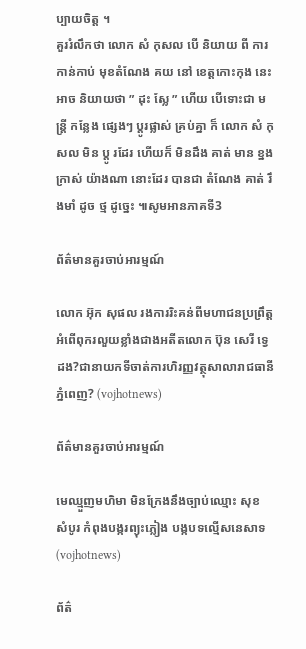ប្បាយចិត្ត ។
គួររំលឹកថា លោក សំ កុសល បើ និយាយ ពី ការកាន់កាប់ មុខតំណែង គយ នៅ ខេត្តកោះកុង នេះ អាច និយាយថា ” ដុះ ស្លែ ” ហើយ បើទោះជា មន្ត្រី កន្លែង ផ្សេងៗ ប្តូរផ្លាស់ គ្រប់គ្នា ក៏ លោក សំ កុសល មិន ប្តូ រដែរ ហើយក៏ មិនដឹង គាត់ មាន ខ្នង ក្រាស់ យ៉ាងណា នោះដែរ បានជា តំណែង គាត់ រឹងមាំ ដូច ថ្ម ដូច្នេះ ៕សូមអានភាគទី3

ព័ត៌មានគួរចាប់អារម្មណ៍

លោក អ៊ុក សុផល រងការរិះគន់ពីមហាជនប្រព្រឹត្តអំពើពុករលួយខ្លាំងជាងអតីតលោក ប៊ុន សេរី ទ្វេដង?ជានាយកទីចាត់ការហិរញ្ញវត្ថុសាលារាជធានីភ្នំពេញ? (vojhotnews)

ព័ត៌មានគួរចាប់អារម្មណ៍

មេឈ្មួញមហិមា មិនក្រែងនឹងច្បាប់ឈ្មោះ សុខ សំបូរ កំពុងបង្ករព្យុះភ្លៀង បង្កបទល្មើសនេសាទ (vojhotnews)

ព័ត៌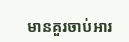មានគួរចាប់អារ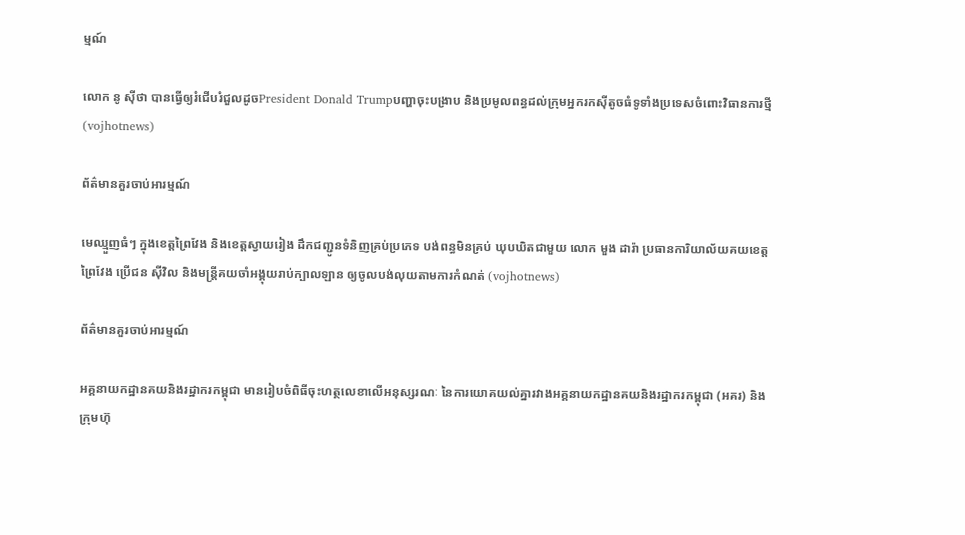ម្មណ៍

លោក នូ សុីថា បានធ្វើឲ្យរំជើបរំជួលដូចPresident Donald Trumpបញ្ហាចុះបង្រាប និងប្រមូលពន្ធដល់ក្រុមអ្នករកស៊ីតូចធំទូទាំងប្រទេសចំពោះវិធានការថ្មី (vojhotnews)

ព័ត៌មានគួរចាប់អារម្មណ៍

មេឈ្មួញធំៗ ក្នុងខេត្តព្រៃវែង និងខេត្តស្វាយរៀង ដឹកជញ្ជូនទំនិញគ្រប់ប្រភេទ បង់ពន្ធមិនគ្រប់ ឃុបឃិតជាមួយ លោក មួង ដារ៉ា ប្រធានការិយាល័យគយខេត្តព្រៃវែង ប្រេីជន សុីវិល និងមន្ត្រីគយចាំអង្គុយរាប់ក្បាលឡាន ឲ្យចូលបង់លុយតាមការកំណត់ (vojhotnews)

ព័ត៌មានគួរចាប់អារម្មណ៍

អគ្គនាយកដ្ឋានគយនិងរដ្ឋាករកម្ពុជា មានរៀបចំពិធីចុះហត្ថលេខាលើអនុស្សរណៈ នៃការយោគយល់គ្នារវាងអគ្គនាយកដ្ឋានគយនិងរដ្ឋាករកម្ពុជា (អគរ) និងក្រុមហ៊ុ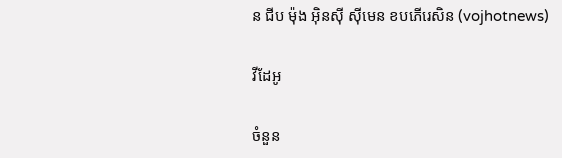ន ជីប ម៉ុង អ៊ិនស៊ី ស៊ីមេន ខបភើរេសិន (vojhotnews)

វីដែអូ

ចំនួន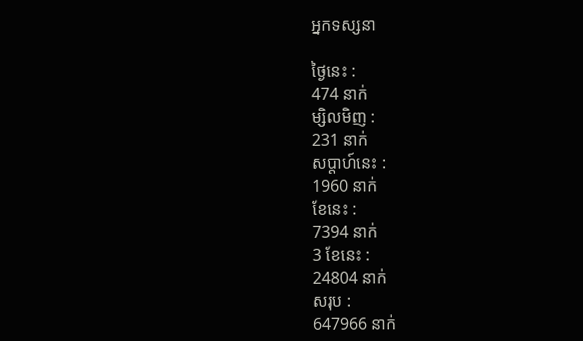អ្នកទស្សនា

ថ្ងៃនេះ :
474 នាក់
ម្សិលមិញ :
231 នាក់
សប្តាហ៍នេះ :
1960 នាក់
ខែនេះ :
7394 នាក់
3 ខែនេះ :
24804 នាក់
សរុប :
647966 នាក់